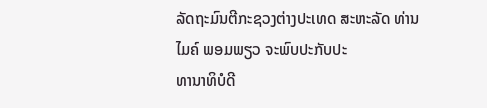ລັດຖະມົນຕີກະຊວງຕ່າງປະເທດ ສະຫະລັດ ທ່ານ ໄມຄ໌ ພອມພຽວ ຈະພົບປະກັບປະ
ທານາທິບໍດີ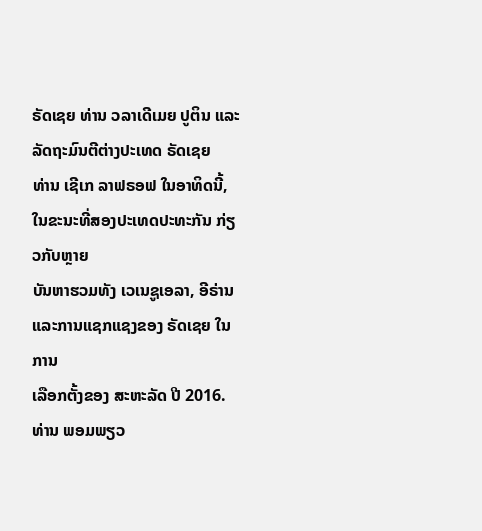ຣັດເຊຍ ທ່ານ ວລາເດີເມຍ ປູຕິນ ແລະລັດຖະມົນຕີຕ່າງປະເທດ ຣັດເຊຍ
ທ່ານ ເຊີເກ ລາຟຣອຟ ໃນອາທິດນີ້, ໃນຂະນະທີ່ສອງປະເທດປະທະກັນ ກ່ຽວກັບຫຼາຍ
ບັນຫາຮວມທັງ ເວເນຊູເອລາ, ອີຣ່ານ ແລະການແຊກແຊງຂອງ ຣັດເຊຍ ໃນການ
ເລືອກຕັ້ງຂອງ ສະຫະລັດ ປີ 2016.
ທ່ານ ພອມພຽວ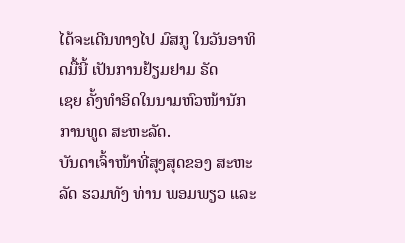ໄດ້ຈະເດີນທາງໄປ ມົສກູ ໃນວັນອາທິດມື້ນີ້ ເປັນການຢ້ຽມຢາມ ຣັດ
ເຊຍ ຄັ້ງທຳອິດໃນນາມຫົວໜ້ານັກການທູດ ສະຫະລັດ.
ບັນດາເຈົ້າໜ້າທີ່ສຸງສຸດຂອງ ສະຫະລັດ ຮວມທັງ ທ່ານ ພອມພຽວ ແລະ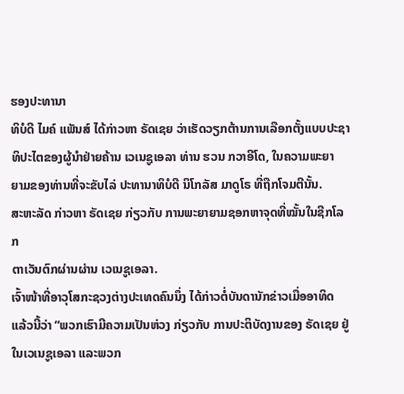ຮອງປະທານາ
ທິບໍດີ ໄມຄ໌ ແພັນສ໌ ໄດ້ກ່າວຫາ ຣັດເຊຍ ວ່າເຮັດວຽກຕ້ານການເລືອກຕັ້ງແບບປະຊາ
ທິປະໄຕຂອງຜູ້ນຳຢ່າຍຄ້ານ ເວເນຊູເອລາ ທ່ານ ຮວນ ກວາອີໂດ, ໃນຄວາມພະຍາ
ຍາມຂອງທ່ານທີ່ຈະຂັບໄລ່ ປະທານາທິບໍດີ ນິໂກລັສ ມາດູໂຣ ທີ່ຖືກໂຈມຕີນັ້ນ.
ສະຫະລັດ ກ່າວຫາ ຣັດເຊຍ ກ່ຽວກັບ ການພະຍາຍາມຊອກຫາຈຸດທີ່ໝັ້ນໃນຊີກໂລກ
ຕາເວັນຕົກຜ່ານຜ່ານ ເວເນຊູເອລາ.
ເຈົ້າໜ້າທີ່ອາວຸໂສກະຊວງຕ່າງປະເທດຄົນນຶ່ງ ໄດ້ກ່າວຕໍ່ບັນດານັກຂ່າວເມື່ອອາທິດ
ແລ້ວນີ້ວ່າ “ພວກເຮົາມີຄວາມເປັນຫ່ວງ ກ່ຽວກັບ ການປະຕິບັດງານຂອງ ຣັດເຊຍ ຢູ່
ໃນເວເນຊູເອລາ ແລະພວກ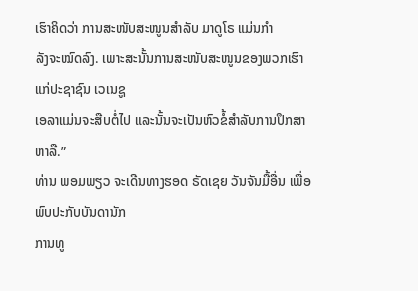ເຮົາຄິດວ່າ ການສະໜັບສະໜູນສຳລັບ ມາດູໂຣ ແມ່ນກຳ
ລັງຈະໝົດລົງ. ເພາະສະນັ້ນການສະໜັບສະໜູນຂອງພວກເຮົາແກ່ປະຊາຊົນ ເວເນຊູ
ເອລາແມ່ນຈະສືບຕໍ່ໄປ ແລະນັ້ນຈະເປັນຫົວຂໍ້ສຳລັບການປຶກສາຫາລື.”
ທ່ານ ພອມພຽວ ຈະເດີນທາງຮອດ ຣັດເຊຍ ວັນຈັນມື້ອື່ນ ເພື່ອພົບປະກັບບັນດານັກ
ການທູ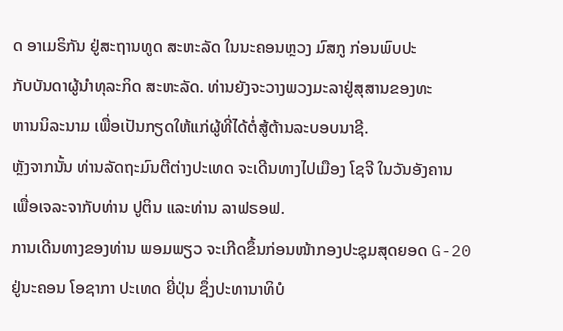ດ ອາເມຣິກັນ ຢູ່ສະຖານທູດ ສະຫະລັດ ໃນນະຄອນຫຼວງ ມົສກູ ກ່ອນພົບປະ
ກັບບັນດາຜູ້ນຳທຸລະກິດ ສະຫະລັດ. ທ່ານຍັງຈະວາງພວງມະລາຢູ່ສຸສານຂອງທະ
ຫານນິລະນາມ ເພື່ອເປັນກຽດໃຫ້ແກ່ຜູ້ທີ່ໄດ້ຕໍ່ສູ້ຕ້ານລະບອບນາຊີ.
ຫຼັງຈາກນັ້ນ ທ່ານລັດຖະມົນຕີຕ່າງປະເທດ ຈະເດີນທາງໄປເມືອງ ໂຊຈີ ໃນວັນອັງຄານ
ເພື່ອເຈລະຈາກັບທ່ານ ປູຕິນ ແລະທ່ານ ລາຟຣອຟ.
ການເດີນທາງຂອງທ່ານ ພອມພຽວ ຈະເກີດຂຶ້ນກ່ອນໜ້າກອງປະຊຸມສຸດຍອດ G-20
ຢູ່ນະຄອນ ໂອຊາກາ ປະເທດ ຍີ່ປຸ່ນ ຊຶ່ງປະທານາທິບໍ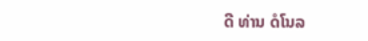ດີ ທ່ານ ດໍໂນລ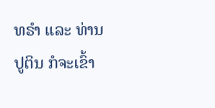ທຣຳ ແລະ ທ່ານ
ປູຕິນ ກໍຈະເຂົ້າ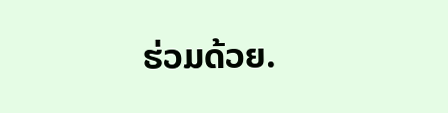ຮ່ວມດ້ວຍ.